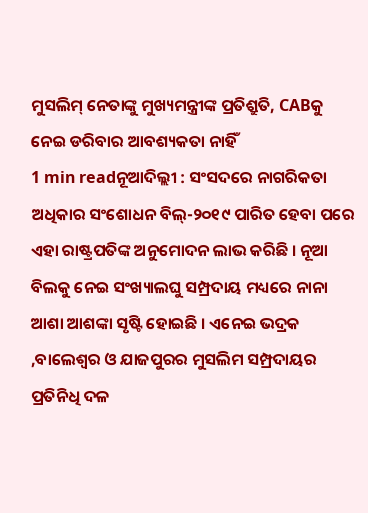ମୁସଲିମ୍ ନେତାଙ୍କୁ ମୁଖ୍ୟମନ୍ତ୍ରୀଙ୍କ ପ୍ରତିଶ୍ରୁତି, CABକୁ ନେଇ ଡରିବାର ଆବଶ୍ୟକତା ନାହିଁ
1 min readନୂଆଦିଲ୍ଲୀ : ସଂସଦରେ ନାଗରିକତା ଅଧିକାର ସଂଶୋଧନ ବିଲ୍-୨୦୧୯ ପାରିତ ହେବା ପରେ ଏହା ରାଷ୍ଟ୍ରପତିଙ୍କ ଅନୁମୋଦନ ଲାଭ କରିଛି । ନୂଆ ବିଲକୁ ନେଇ ସଂଖ୍ୟାଲଘୁ ସମ୍ପ୍ରଦାୟ ମଧ୍ୟରେ ନାନା ଆଶା ଆଶଙ୍କା ସୃଷ୍ଟି ହୋଇଛି । ଏନେଇ ଭଦ୍ରକ ,ବାଲେଶ୍ୱର ଓ ଯାଜପୁରର ମୁସଲିମ ସମ୍ପ୍ରଦାୟର ପ୍ରତିନିଧି ଦଳ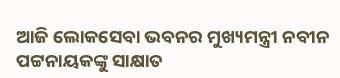ଆଜି ଲୋକସେବା ଭବନର ମୁଖ୍ୟମନ୍ତ୍ରୀ ନବୀନ ପଟ୍ଟନାୟକଙ୍କୁ ସାକ୍ଷାତ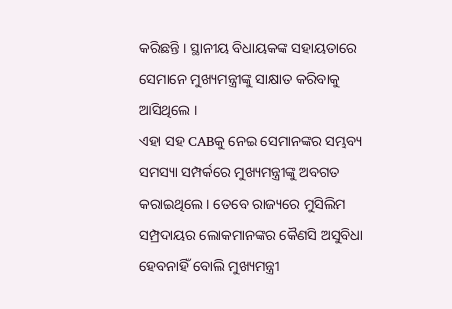କରିଛନ୍ତି । ସ୍ଥାନୀୟ ବିଧାୟକଙ୍କ ସହାୟତାରେ ସେମାନେ ମୁଖ୍ୟମନ୍ତ୍ରୀଙ୍କୁ ସାକ୍ଷାତ କରିବାକୁ ଆସିଥିଲେ ।
ଏହା ସହ CABକୁ ନେଇ ସେମାନଙ୍କର ସମ୍ଭବ୍ୟ ସମସ୍ୟା ସମ୍ପର୍କରେ ମୁଖ୍ୟମନ୍ତ୍ରୀଙ୍କୁ ଅବଗତ କରାଇଥିଲେ । ତେବେ ରାଜ୍ୟରେ ମୁସିଲିମ ସମ୍ପ୍ରଦାୟର ଲୋକମାନଙ୍କର କୈଣସି ଅସୁବିଧା ହେବନାହିଁ ବୋଲି ମୁଖ୍ୟମନ୍ତ୍ରୀ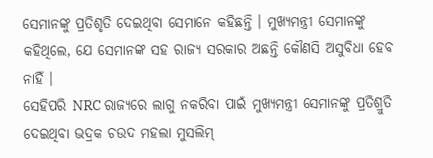ସେମାନଙ୍କୁ ପ୍ରତିଶୃତି ଦେଇଥିବା ସେମାନେ କହିଛନ୍ତି । ମୁଖ୍ୟମନ୍ତ୍ରୀ ସେମାନଙ୍କୁ କହିଥିଲେ, ଯେ ସେମାନଙ୍କ ସହ ରାଜ୍ୟ ସରକାର ଅଛନ୍ତି କୌଣସି ଅସୁବିଧା ହେବ ନାହିଁ ।
ସେହିପରି NRC ରାଜ୍ୟରେ ଲାଗୁ ନକରିବା ପାଇଁ ମୁଖ୍ୟମନ୍ତ୍ରୀ ସେମାନଙ୍କୁ ପ୍ରତିଶ୍ରୁତି ଦେଇଥିବା ଭଦ୍ରକ ଚଉଦ ମହଲା ମୁସଲିମ୍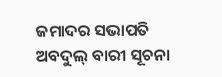ଜମାଦର ସଭାପତି ଅବଦୁଲ୍ ବାରୀ ସୂଚନା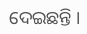ଦେଇଛନ୍ତି ।